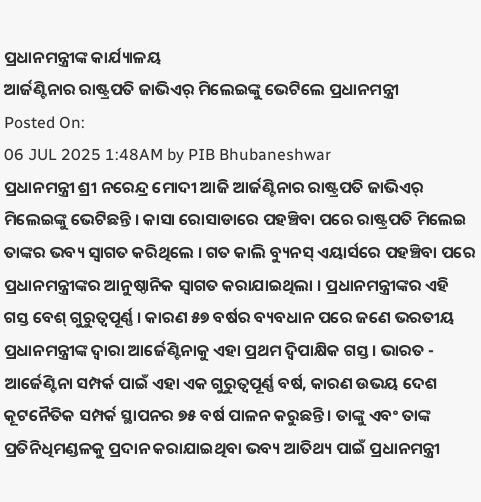ପ୍ରଧାନମନ୍ତ୍ରୀଙ୍କ କାର୍ଯ୍ୟାଳୟ
ଆର୍ଜଣ୍ଟିନାର ରାଷ୍ଟ୍ରପତି ଜାଭିଏର୍ ମିଲେଇଙ୍କୁ ଭେଟିଲେ ପ୍ରଧାନମନ୍ତ୍ରୀ
Posted On:
06 JUL 2025 1:48AM by PIB Bhubaneshwar
ପ୍ରଧାନମନ୍ତ୍ରୀ ଶ୍ରୀ ନରେନ୍ଦ୍ର ମୋଦୀ ଆଜି ଆର୍ଜଣ୍ଟିନାର ରାଷ୍ଟ୍ରପତି ଜାଭିଏର୍ ମିଲେଇଙ୍କୁ ଭେଟିଛନ୍ତି । କାସା ରୋସାଡାରେ ପହଞ୍ଚିବା ପରେ ରାଷ୍ଟ୍ରପତି ମିଲେଇ ତାଙ୍କର ଭବ୍ୟ ସ୍ୱାଗତ କରିଥିଲେ । ଗତ କାଲି ବ୍ୟୁନସ୍ ଏୟାର୍ସରେ ପହଞ୍ଚିବା ପରେ ପ୍ରଧାନମନ୍ତ୍ରୀଙ୍କର ଆନୁଷ୍ଠାନିକ ସ୍ୱାଗତ କରାଯାଇଥିଲା । ପ୍ରଧାନମନ୍ତ୍ରୀଙ୍କର ଏହି ଗସ୍ତ ବେଶ୍ ଗୁରୁତ୍ୱପୂର୍ଣ୍ଣ । କାରଣ ୫୭ ବର୍ଷର ବ୍ୟବଧାନ ପରେ ଜଣେ ଭରତୀୟ ପ୍ରଧାନମନ୍ତ୍ରୀଙ୍କ ଦ୍ୱାରା ଆର୍ଜେଣ୍ଟିନାକୁ ଏହା ପ୍ରଥମ ଦ୍ୱିପାକ୍ଷିକ ଗସ୍ତ । ଭାରତ - ଆର୍ଜେଣ୍ଟିନା ସମ୍ପର୍କ ପାଇଁ ଏହା ଏକ ଗୁରୁତ୍ୱପୂର୍ଣ୍ଣ ବର୍ଷ, କାରଣ ଉଭୟ ଦେଶ କୂଟନୈତିକ ସମ୍ପର୍କ ସ୍ଥାପନର ୭୫ ବର୍ଷ ପାଳନ କରୁଛନ୍ତି । ତାଙ୍କୁ ଏବଂ ତାଙ୍କ ପ୍ରତିନିଧିମଣ୍ଡଳକୁ ପ୍ରଦାନ କରାଯାଇଥିବା ଭବ୍ୟ ଆତିଥ୍ୟ ପାଇଁ ପ୍ରଧାନମନ୍ତ୍ରୀ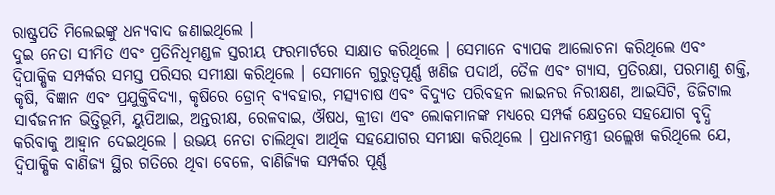ରାଷ୍ଟ୍ରପତି ମିଲେଇଙ୍କୁ ଧନ୍ୟବାଦ ଜଣାଇଥିଲେ ।
ଦୁଇ ନେତା ସୀମିତ ଏବଂ ପ୍ରତିନିଧିମଣ୍ଡଳ ସ୍ତରୀୟ ଫରମାର୍ଟରେ ସାକ୍ଷାତ କରିଥିଲେ । ସେମାନେ ବ୍ୟାପକ ଆଲୋଚନା କରିଥିଲେ ଏବଂ ଦ୍ୱିପାକ୍ଷିକ ସମ୍ପର୍କର ସମସ୍ତ ପରିସର ସମୀକ୍ଷା କରିଥିଲେ । ସେମାନେ ଗୁରୁତ୍ୱପୂର୍ଣ୍ଣ ଖଣିଜ ପଦାର୍ଥ, ତୈଳ ଏବଂ ଗ୍ୟାସ, ପ୍ରତିରକ୍ଷା, ପରମାଣୁ ଶକ୍ତି, କୃଷି, ବିଜ୍ଞାନ ଏବଂ ପ୍ରଯୁକ୍ତିବିଦ୍ୟା, କୃଷିରେ ଡ୍ରୋନ୍ ବ୍ୟବହାର, ମତ୍ସ୍ୟଚାଷ ଏବଂ ବିଦ୍ୟୁତ ପରିବହନ ଲାଇନର ନିରୀକ୍ଷଣ, ଆଇସିଟି, ଡିଜିଟାଲ ସାର୍ବଜନୀନ ଭିତ୍ତିଭୂମି, ୟୁପିଆଇ, ଅନ୍ତରୀକ୍ଷ, ରେଳବାଇ, ଔଷଧ, କ୍ରୀଡା ଏବଂ ଲୋକମାନଙ୍କ ମଧ୍ୟରେ ସମ୍ପର୍କ କ୍ଷେତ୍ରରେ ସହଯୋଗ ବୃଦ୍ଧି କରିବାକୁ ଆହ୍ୱାନ ଦେଇଥିଲେ । ଉଭୟ ନେତା ଚାଲିଥିବା ଆର୍ଥିକ ସହଯୋଗର ସମୀକ୍ଷା କରିଥିଲେ । ପ୍ରଧାନମନ୍ତ୍ରୀ ଉଲ୍ଲେଖ କରିଥିଲେ ଯେ, ଦ୍ୱିପାକ୍ଷିକ ବାଣିଜ୍ୟ ସ୍ଥିର ଗତିରେ ଥିବା ବେଳେ, ବାଣିଜ୍ୟିକ ସମ୍ପର୍କର ପୂର୍ଣ୍ଣ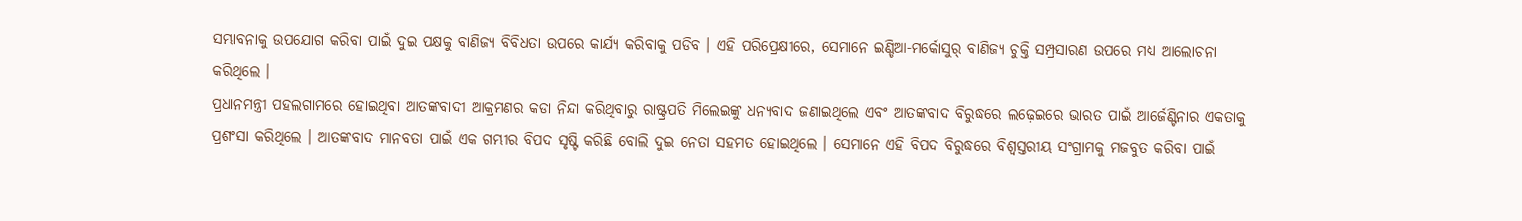ସମ୍ଭାବନାକୁ ଉପଯୋଗ କରିବା ପାଇଁ ଦୁଇ ପକ୍ଷକୁ ବାଣିଜ୍ୟ ବିବିଧତା ଉପରେ କାର୍ଯ୍ୟ କରିବାକୁ ପଡିବ । ଏହି ପରିପ୍ରେକ୍ଷୀରେ, ସେମାନେ ଇଣ୍ଡିଆ-ମର୍କୋସୁର୍ ବାଣିଜ୍ୟ ଚୁକ୍ତି ସମ୍ପ୍ରସାରଣ ଉପରେ ମଧ୍ୟ ଆଲୋଚନା କରିଥିଲେ ।
ପ୍ରଧାନମନ୍ତ୍ରୀ ପହଲଗାମରେ ହୋଇଥିବା ଆତଙ୍କବାଦୀ ଆକ୍ରମଣର କଡା ନିନ୍ଦା କରିଥିବାରୁ ରାଷ୍ଟ୍ରପତି ମିଲେଇଙ୍କୁ ଧନ୍ୟବାଦ ଜଣାଇଥିଲେ ଏବଂ ଆତଙ୍କବାଦ ବିରୁଦ୍ଧରେ ଲଢ଼େଇରେ ଭାରତ ପାଇଁ ଆର୍ଜେଣ୍ଟିନାର ଏକତାକୁ ପ୍ରଶଂସା କରିଥିଲେ । ଆତଙ୍କବାଦ ମାନବତା ପାଇଁ ଏକ ଗମ୍ଭୀର ବିପଦ ସୃଷ୍ଟି କରିଛି ବୋଲି ଦୁଇ ନେତା ସହମତ ହୋଇଥିଲେ । ସେମାନେ ଏହି ବିପଦ ବିରୁଦ୍ଧରେ ବିଶ୍ୱସ୍ତରୀୟ ସଂଗ୍ରାମକୁ ମଜବୁତ କରିବା ପାଇଁ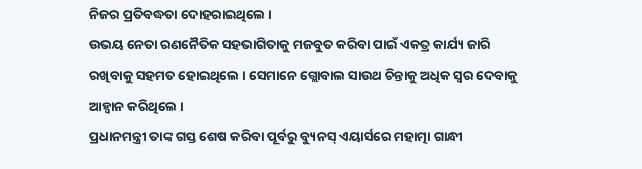ନିଜର ପ୍ରତିବଦ୍ଧତା ଦୋହରାଇଥିଲେ ।
ଉଭୟ ନେତା ରଣନୈତିକ ସହଭାଗିତାକୁ ମଜବୁତ କରିବା ପାଇଁ ଏକତ୍ର କାର୍ଯ୍ୟ ଜାରି ରଖିବାକୁ ସହମତ ହୋଇଥିଲେ । ସେମାନେ ଗ୍ଲୋବାଲ ସାଉଥ ଚିନ୍ତାକୁ ଅଧିକ ସ୍ୱର ଦେବାକୁ ଆହ୍ୱାନ କରିଥିଲେ ।
ପ୍ରଧାନମନ୍ତ୍ରୀ ତାଙ୍କ ଗସ୍ତ ଶେଷ କରିବା ପୂର୍ବରୁ ବ୍ୟୁନସ୍ ଏୟାର୍ସରେ ମହାତ୍ମା ଗାନ୍ଧୀ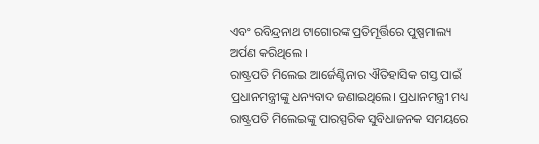ଏବଂ ରବିନ୍ଦ୍ରନାଥ ଟାଗୋରଙ୍କ ପ୍ରତିମୂର୍ତ୍ତିରେ ପୁଷ୍ପମାଲ୍ୟ ଅର୍ପଣ କରିଥିଲେ ।
ରାଷ୍ଟ୍ରପତି ମିଲେଇ ଆର୍ଜେଣ୍ଟିନାର ଐତିହାସିକ ଗସ୍ତ ପାଇଁ ପ୍ରଧାନମନ୍ତ୍ରୀଙ୍କୁ ଧନ୍ୟବାଦ ଜଣାଇଥିଲେ। ପ୍ରଧାନମନ୍ତ୍ରୀ ମଧ୍ୟ ରାଷ୍ଟ୍ରପତି ମିଲେଇଙ୍କୁ ପାରସ୍ପରିକ ସୁବିଧାଜନକ ସମୟରେ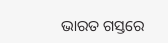ଭାରତ ଗସ୍ତରେ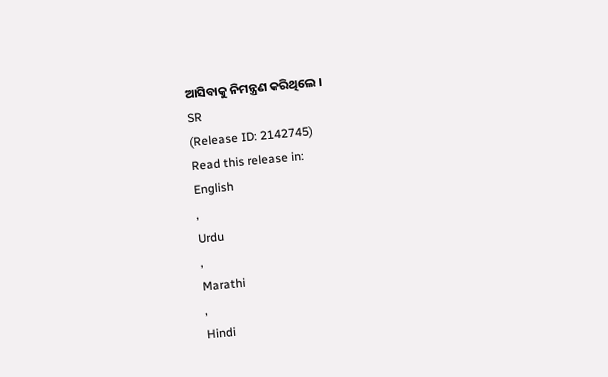ଆସିବାକୁ ନିମନ୍ତ୍ରଣ କରିଥିଲେ ।
SR
(Release ID: 2142745)
Read this release in:
English
,
Urdu
,
Marathi
,
Hindi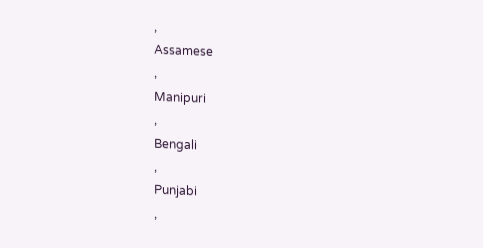,
Assamese
,
Manipuri
,
Bengali
,
Punjabi
,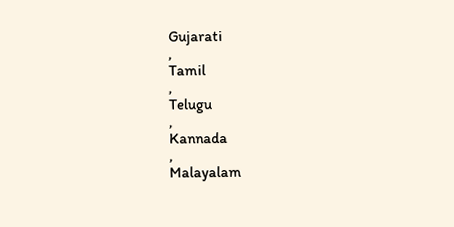Gujarati
,
Tamil
,
Telugu
,
Kannada
,
Malayalam